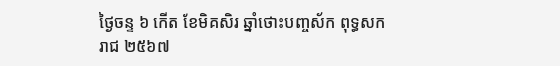ថ្ងៃចន្ទ ៦ កើត ខែមិគសិរ ឆ្នាំថោះបញ្ចស័ក ពុទ្ធសករាជ ២៥៦៧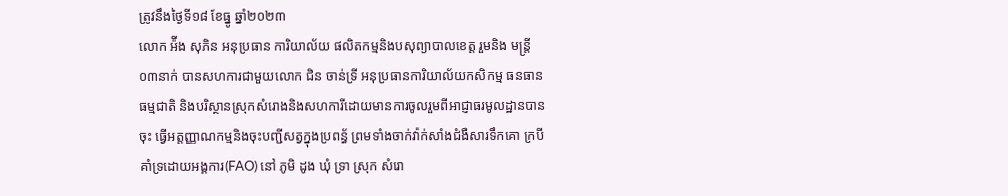ត្រូវនឹងថ្ងៃទី១៨ ខែធ្នូ ឆ្នាំ២០២៣
លោក អ៉ីង សុភិន អនុប្រធាន ការិយាល័យ ផលិតកម្មនិងបសុព្យាបាលខេត្ត រួមនិង មន្ត្រី ០៣នាក់ បានសហការជាមួយលោក ជិន ចាន់ទ្រី អនុប្រធានការិយាល័យកសិកម្ម ធនធានធម្មជាតិ និងបរិស្ថានស្រុកសំរោងនិងសហការីដោយមានការចូលរួមពីអាជ្ញាធរមូលដ្ឋានបាន ចុះ ធ្វេីអត្តញ្ញាណកម្មនិងចុះបញ្ជីសត្វក្នុងប្រពន្ធ័ ព្រមទាំងចាក់វ៉ាក់សាំងជំងឺសារទឹកគោ ក្របី គាំទ្រដោយអង្គការ(FAO) នៅ ភូមិ ដូង ឃុំ ទ្រា ស្រុក សំរោ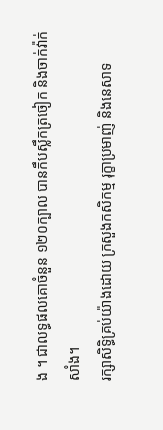ង ។ ជាលទ្ធផលគោចំនួន ១២០ក្បាល បានកឹបស្លឹកត្រចៀក និងចាក់វ៉ាក់សាំង។
រក្សាសិទិ្ធគ្រប់យ៉ាងដោយ ក្រសួងកសិកម្ម រុក្ខាប្រមាញ់ និងនេសាទ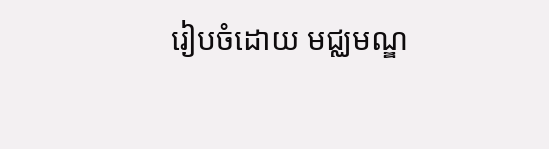រៀបចំដោយ មជ្ឈមណ្ឌ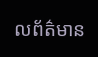លព័ត៌មាន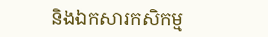និងឯកសារកសិកម្ម